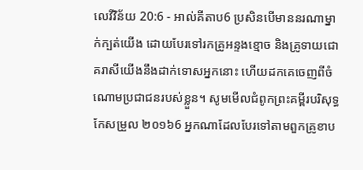លេវីវិន័យ 20:6 - អាល់គីតាប6 ប្រសិនបើមាននរណាម្នាក់ក្បត់យើង ដោយបែរទៅរកគ្រូអន្ទងខ្មោច និងគ្រូទាយជោគរាសីយើងនឹងដាក់ទោសអ្នកនោះ ហើយដកគេចេញពីចំណោមប្រជាជនរបស់ខ្លួន។ សូមមើលជំពូកព្រះគម្ពីរបរិសុទ្ធកែសម្រួល ២០១៦6 អ្នកណាដែលបែរទៅតាមពួកគ្រូខាប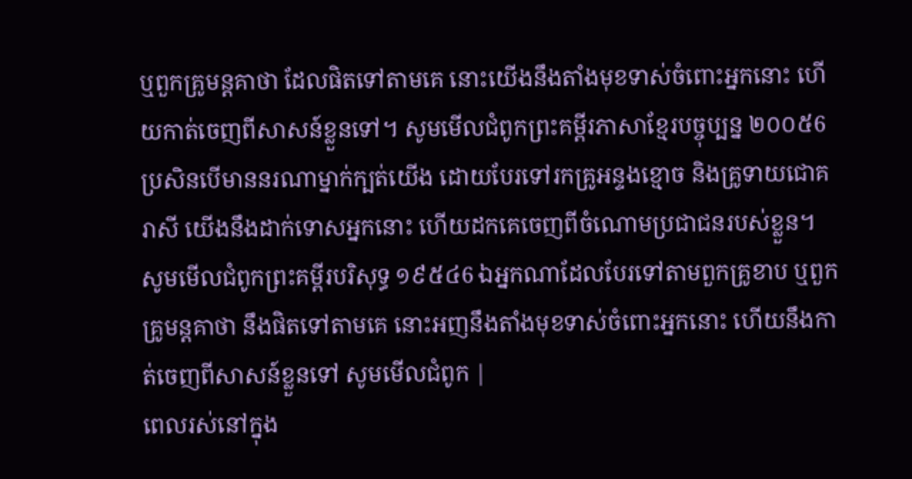ឬពួកគ្រូមន្តគាថា ដែលផិតទៅតាមគេ នោះយើងនឹងតាំងមុខទាស់ចំពោះអ្នកនោះ ហើយកាត់ចេញពីសាសន៍ខ្លួនទៅ។ សូមមើលជំពូកព្រះគម្ពីរភាសាខ្មែរបច្ចុប្បន្ន ២០០៥6 ប្រសិនបើមាននរណាម្នាក់ក្បត់យើង ដោយបែរទៅរកគ្រូអន្ទងខ្មោច និងគ្រូទាយជោគរាសី យើងនឹងដាក់ទោសអ្នកនោះ ហើយដកគេចេញពីចំណោមប្រជាជនរបស់ខ្លួន។ សូមមើលជំពូកព្រះគម្ពីរបរិសុទ្ធ ១៩៥៤6 ឯអ្នកណាដែលបែរទៅតាមពួកគ្រូខាប ឬពួកគ្រូមន្តគាថា នឹងផិតទៅតាមគេ នោះអញនឹងតាំងមុខទាស់ចំពោះអ្នកនោះ ហើយនឹងកាត់ចេញពីសាសន៍ខ្លួនទៅ សូមមើលជំពូក |
ពេលរស់នៅក្នុង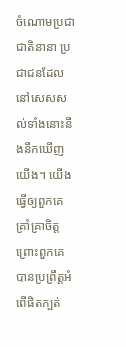ចំណោមប្រជាជាតិនានា ប្រជាជនដែលនៅសេសសល់ទាំងនោះនឹងនឹកឃើញយើង។ យើងធ្វើឲ្យពួកគេគ្រាំគ្រាចិត្ត ព្រោះពួកគេបានប្រព្រឹត្តអំពើផិតក្បត់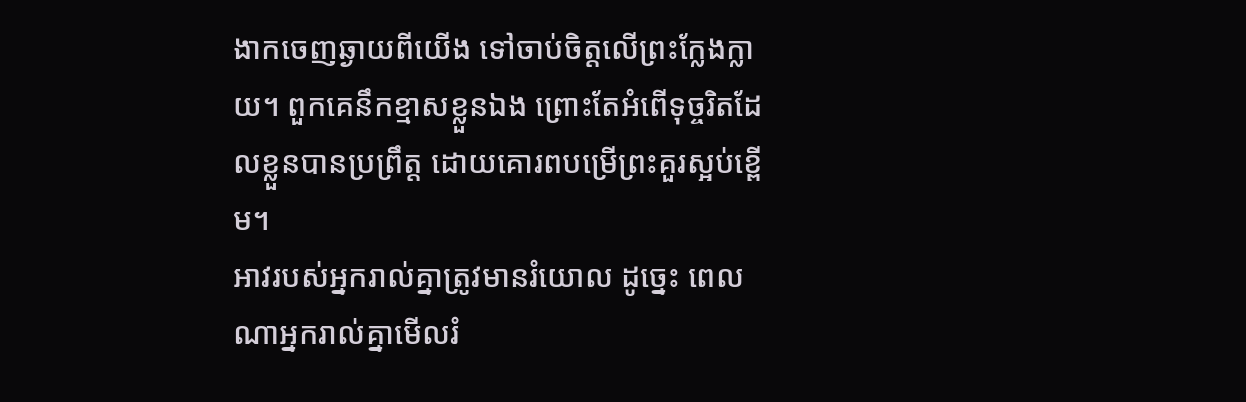ងាកចេញឆ្ងាយពីយើង ទៅចាប់ចិត្តលើព្រះក្លែងក្លាយ។ ពួកគេនឹកខ្មាសខ្លួនឯង ព្រោះតែអំពើទុច្ចរិតដែលខ្លួនបានប្រព្រឹត្ត ដោយគោរពបម្រើព្រះគួរស្អប់ខ្ពើម។
អាវរបស់អ្នករាល់គ្នាត្រូវមានរំយោល ដូច្នេះ ពេលណាអ្នករាល់គ្នាមើលរំ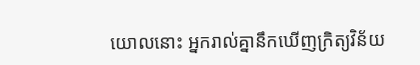យោលនោះ អ្នករាល់គ្នានឹកឃើញក្រិត្យវិន័យ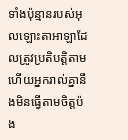ទាំងប៉ុន្មានរបស់អុលឡោះតាអាឡាដែលត្រូវប្រតិបត្តិតាម ហើយអ្នករាល់គ្នានឹងមិនធ្វើតាមចិត្តប៉ង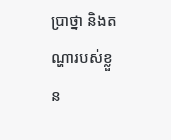ប្រាថ្នា និងតណ្ហារបស់ខ្លួន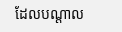ដែលបណ្តាល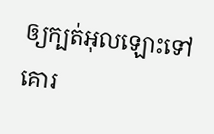ឲ្យក្បត់អុលឡោះទៅគោរ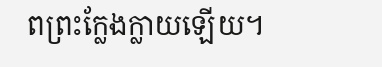ពព្រះក្លែងក្លាយឡើយ។